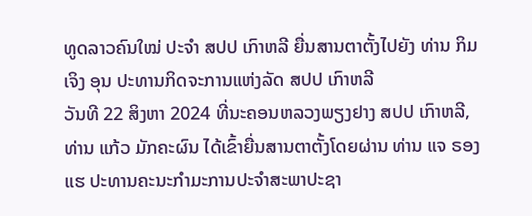ທູດລາວຄົນໃໝ່ ປະຈຳ ສປປ ເກົາຫລີ ຍື່ນສານຕາຕັ້ງໄປຍັງ ທ່ານ ກິມ ເຈິງ ອຸນ ປະທານກິດຈະການແຫ່ງລັດ ສປປ ເກົາຫລີ
ວັນທີ 22 ສິງຫາ 2024 ທີ່ນະຄອນຫລວງພຽງຢາງ ສປປ ເກົາຫລີ, ທ່ານ ແກ້ວ ມັກຄະຜົນ ໄດ້ເຂົ້າຍື່ນສານຕາຕັ້ງໂດຍຜ່ານ ທ່ານ ແຈ ຣອງ ແຮ ປະທານຄະນະກຳມະການປະຈໍາສະພາປະຊາ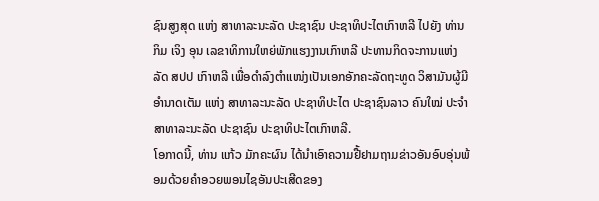ຊົນສູງສຸດ ແຫ່ງ ສາທາລະນະລັດ ປະຊາຊົນ ປະຊາທິປະໄຕເກົາຫລີ ໄປຍັງ ທ່ານ ກິມ ເຈິງ ອຸນ ເລຂາທິການໃຫຍ່ພັກແຮງງານເກົາຫລີ ປະທານກິດຈະການແຫ່ງລັດ ສປປ ເກົາຫລີ ເພື່ອດຳລົງຕໍາແໜ່ງເປັນເອກອັກຄະລັດຖະທູດ ວິສາມັນຜູ້ມີອຳນາດເຕັມ ແຫ່ງ ສາທາລະນະລັດ ປະຊາທິປະໄຕ ປະຊາຊົນລາວ ຄົນໃໝ່ ປະຈຳ ສາທາລະນະລັດ ປະຊາຊົນ ປະຊາທິປະໄຕເກົາຫລີ.
ໂອກາດນີ້, ທ່ານ ແກ້ວ ມັກຄະຜົນ ໄດ້ນຳເອົາຄວາມຢື້ຢາມຖາມຂ່າວອັນອົບອຸ່ນພ້ອມດ້ວຍຄໍາອວຍພອນໄຊອັນປະເສີດຂອງ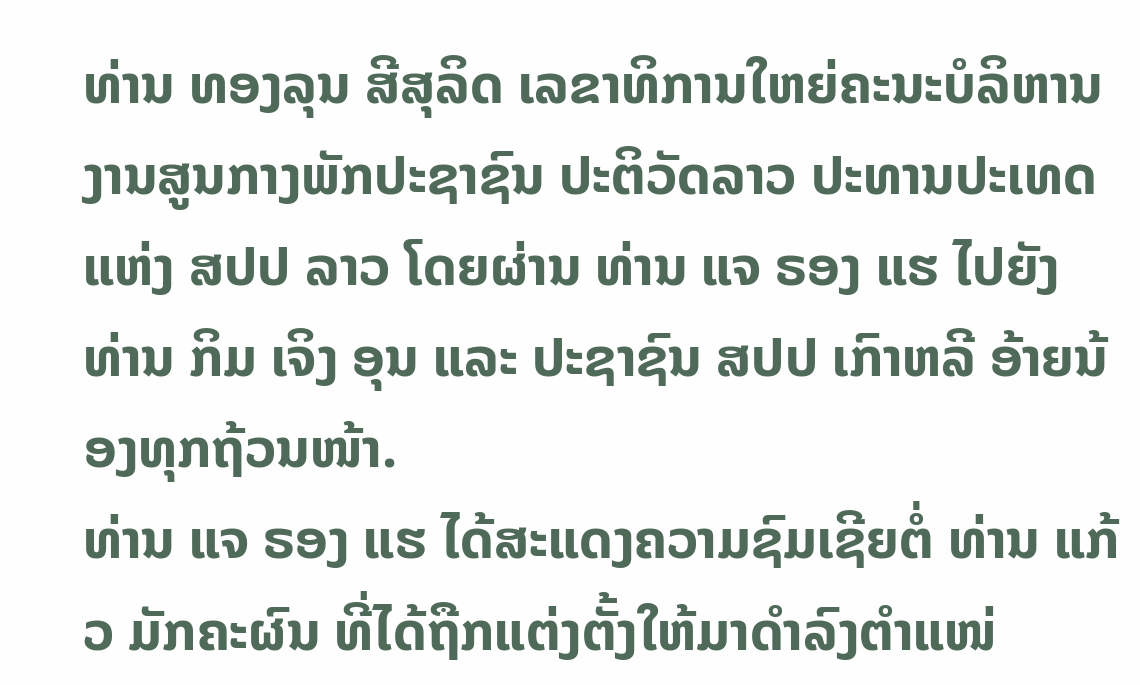ທ່ານ ທອງລຸນ ສີສຸລິດ ເລຂາທິການໃຫຍ່ຄະນະບໍລິຫານງານສູນກາງພັກປະຊາຊົນ ປະຕິວັດລາວ ປະທານປະເທດ ແຫ່ງ ສປປ ລາວ ໂດຍຜ່ານ ທ່ານ ແຈ ຣອງ ແຮ ໄປຍັງ ທ່ານ ກິມ ເຈິງ ອຸນ ແລະ ປະຊາຊົນ ສປປ ເກົາຫລີ ອ້າຍນ້ອງທຸກຖ້ວນໜ້າ.
ທ່ານ ແຈ ຣອງ ແຮ ໄດ້ສະແດງຄວາມຊົມເຊີຍຕໍ່ ທ່ານ ແກ້ວ ມັກຄະຜົນ ທີ່ໄດ້ຖືກແຕ່ງຕັ້ງໃຫ້ມາດຳລົງຕຳແໜ່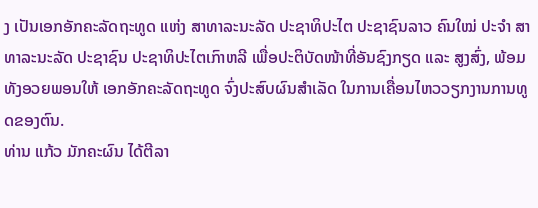ງ ເປັນເອກອັກຄະລັດຖະທູດ ແຫ່ງ ສາທາລະນະລັດ ປະຊາທິປະໄຕ ປະຊາຊົນລາວ ຄົນໃໝ່ ປະຈໍາ ສາທາລະນະລັດ ປະຊາຊົນ ປະຊາທິປະໄຕເກົາຫລີ ເພື່ອປະຕິບັດໜ້າທີ່ອັນຊົງກຽດ ແລະ ສູງສົ່ງ, ພ້ອມທັງອວຍພອນໃຫ້ ເອກອັກຄະລັດຖະທູດ ຈົ່ງປະສົບຜົນສຳເລັດ ໃນການເຄື່ອນໄຫວວຽກງານການທູດຂອງຕົນ.
ທ່ານ ແກ້ວ ມັກຄະຜົນ ໄດ້ຕີລາ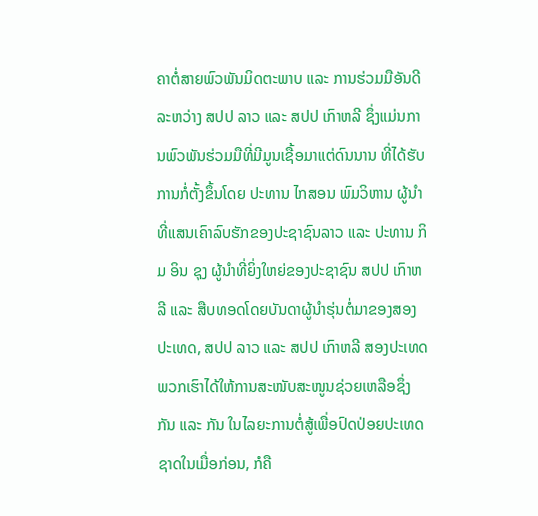ຄາຕໍ່ສາຍພົວພັນມິດຕະພາບ ແລະ ການຮ່ວມມືອັນດີ ລະຫວ່າງ ສປປ ລາວ ແລະ ສປປ ເກົາຫລີ ຊຶ່ງແມ່ນການພົວພັນຮ່ວມມືທີ່ມີມູນເຊື້ອມາແຕ່ດົນນານ ທີ່ໄດ້ຮັບການກໍ່ຕັ້ງຂຶ້ນໂດຍ ປະທານ ໄກສອນ ພົມວິຫານ ຜູ້ນໍາທີ່ແສນເຄົາລົບຮັກຂອງປະຊາຊົນລາວ ແລະ ປະທານ ກິມ ອິນ ຊຸງ ຜູ້ນໍາທີ່ຍິ່ງໃຫຍ່ຂອງປະຊາຊົນ ສປປ ເກົາຫລີ ແລະ ສືບທອດໂດຍບັນດາຜູ້ນໍາຮຸ່ນຕໍ່ມາຂອງສອງປະເທດ, ສປປ ລາວ ແລະ ສປປ ເກົາຫລີ ສອງປະເທດພວກເຮົາໄດ້ໃຫ້ການສະໜັບສະໜູນຊ່ວຍເຫລືອຊຶ່ງກັນ ແລະ ກັນ ໃນໄລຍະການຕໍ່ສູ້ເພື່ອປົດປ່ອຍປະເທດຊາດໃນເມື່ອກ່ອນ, ກໍຄື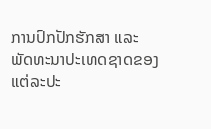ການປົກປັກຮັກສາ ແລະ ພັດທະນາປະເທດຊາດຂອງແຕ່ລະປະ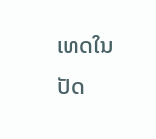ເທດໃນປັດ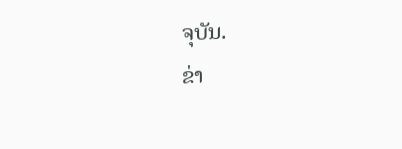ຈຸບັນ.
ຂ່າ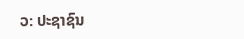ວ: ປະຊາຊົນ